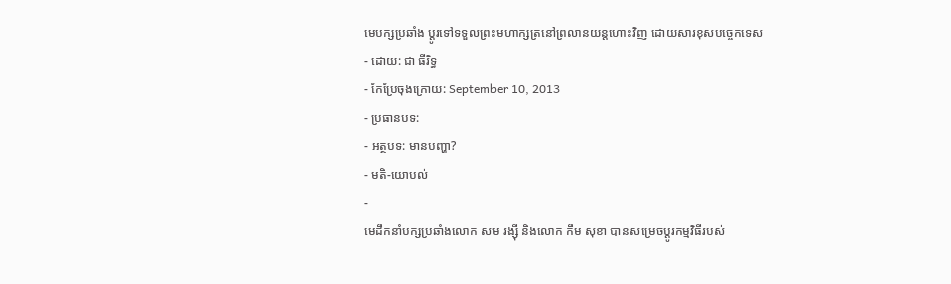មេបក្សប្រឆាំង ប្តូរទៅទទួលព្រះមហាក្សត្រនៅព្រលានយន្តហោះវិញ ដោយសារខុសបច្ចេកទេស
- ដោយ: ជា ធីរិទ្ធ
- កែប្រែចុងក្រោយ: September 10, 2013
- ប្រធានបទ:
- អត្ថបទ: មានបញ្ហា?
- មតិ-យោបល់
-
មេដឹកនាំបក្សប្រឆាំងលោក សម រង្ស៊ី និងលោក កឹម សុខា បានសម្រេចប្តូរកម្មវិធីរបស់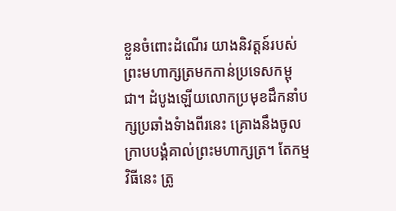ខ្លួនចំពោះដំណើរ យាងនិវត្តន៍របស់ព្រះមហាក្សត្រមកកាន់ប្រទេសកម្ពុជា។ ដំបូងឡើយលោកប្រមុខដឹកនាំបក្សប្រឆាំងទំាងពីរនេះ គ្រោងនឹងចូលក្រាបបង្គំគាល់ព្រះមហាក្សត្រ។ តែកម្មវិធីនេះ ត្រូ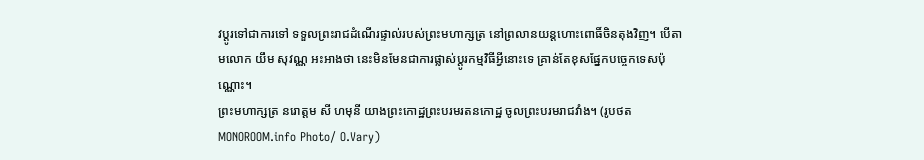វប្តូរទៅជាការទៅ ទទួលព្រះរាជដំណើរផ្ទាល់របស់ព្រះមហាក្សត្រ នៅព្រលានយន្តហោះពោធិ៍ចិនតុងវិញ។ បើតាមលោក យឹម សុវណ្ណ អះអាងថា នេះមិនមែនជាការផ្លាស់ប្តូរកម្មវិធីអ្វីនោះទេ គ្រាន់តែខុសផ្នែកបច្ចេកទេសប៉ុណ្ណោះ។
ព្រះមហាក្សត្រ នរោត្តម សី ហមុនី យាងព្រះកោដ្ឋព្រះបរមរតនកោដ្ឋ ចូលព្រះបរមរាជវាំង។ (រូបថត MONOROOM.info Photo/ O.Vary)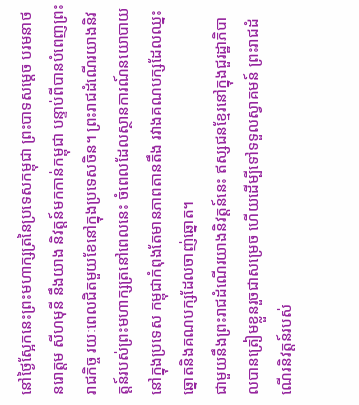នៅថ្ងៃស្អែកនេះព្រះមហាក្សត្រនៃប្រទេសកម្ពុជា ព្រះបាទសម្តេច បរមនាថ នរោត្តម សីហមុនី នឹងយាង និវត្តន៍មកកាន់កម្ពុជា បន្ទាប់ពីបានបំពេញព្រះរាជកិច្ច រយៈពេលជិតមួយខែនៅក្នុងប្រទេសចិន។ ព្រះរាជដំណើរយាងនិវត្តន៍របស់ព្រះមហាក្សត្រនៅពេលនេះ ចំពេលដែលស្ថានការណ៍នយោបាយនៅក្នុងប្រទេស កម្ពុជាកំពុងតែមានភាពតានតឹង រវាងគណបក្សដែលឈ្នះឆ្នោតនិងគណបក្សដែលចាញ់ឆ្នោត។
ជាមួយនឹងព្រះរាជដំណើរយាងនិវត្តន៍នេះ ឥស្សជនខ្មែរនៅក្នុងជួរដ្ឋាភិបាលបានត្រៀមខ្លួនរួចជាសម្រេច ហើយដើម្បីទៅទទួលស្វាគមន៍ ព្រះរាជដំណើរនិវត្តន៍របស់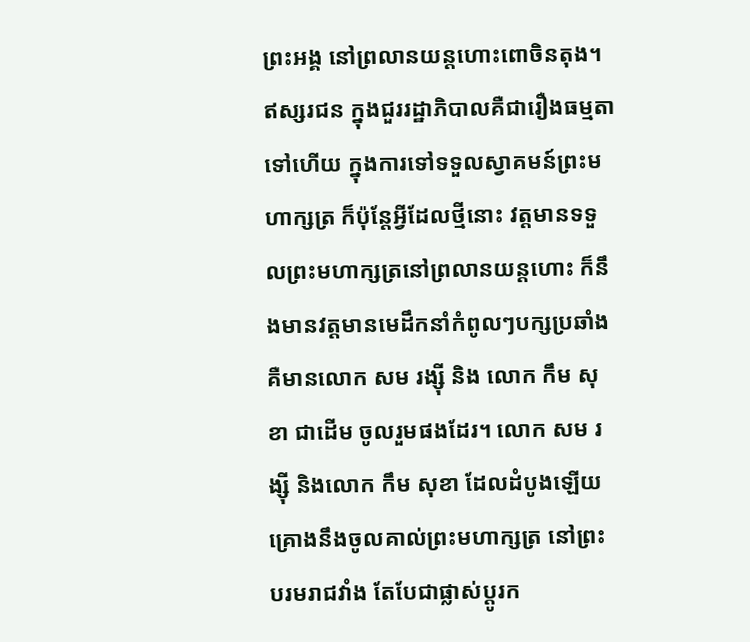ព្រះអង្គ នៅព្រលានយន្តហោះពោចិនតុង។ ឥស្សរជន ក្នុងជួររដ្ឋាភិបាលគឺជារឿងធម្មតាទៅហើយ ក្នុងការទៅទទួលស្វាគមន៍ព្រះមហាក្សត្រ ក៏ប៉ុន្តែអ្វីដែលថ្មីនោះ វត្តមានទទួលព្រះមហាក្សត្រនៅព្រលានយន្តហោះ ក៏នឹងមានវត្តមានមេដឹកនាំកំពូលៗបក្សប្រឆាំង គឺមានលោក សម រង្ស៊ី និង លោក កឹម សុខា ជាដើម ចូលរួមផងដែរ។ លោក សម រង្ស៊ី និងលោក កឹម សុខា ដែលដំបូងឡើយគ្រោងនឹងចូលគាល់ព្រះមហាក្សត្រ នៅព្រះបរមរាជវាំង តែបែជាផ្លាស់ប្តូរក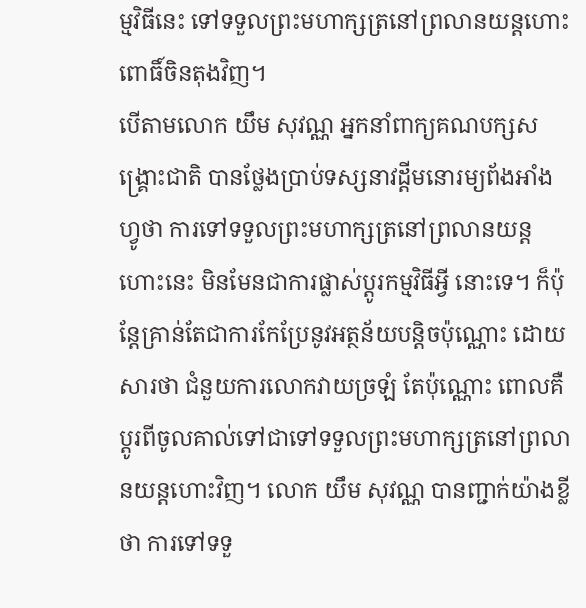ម្មវិធីនេះ ទៅទទួលព្រះមហាក្សត្រនៅព្រលានយន្តហោះពោធិ៍ចិនតុងវិញ។
បើតាមលោក យឹម សុវណ្ណ អ្នកនាំពាក្យគណបក្សសង្គ្រោះជាតិ បានថ្លែងបា្រប់ទស្សនាវដ្តីមនោរម្យព័ងអាំងហ្វូថា ការទៅទទួលព្រះមហាក្សត្រនៅព្រលានយន្តហោះនេះ មិនមែនជាការផ្លាស់ប្តូរកម្មវិធីអ្វី នោះទេ។ ក៏ប៉ុន្តែគ្រាន់តែជាការកែប្រែនូវអត្ថន័យបន្តិចប៉ុណ្ណោះ ដោយសារថា ជំនួយការលោកវាយច្រឡំ តែប៉ុណ្ណោះ ពោលគឺប្តូរពីចូលគាល់ទៅជាទៅទទួលព្រះមហាក្សត្រនៅព្រលានយន្តហោះវិញ។ លោក យឹម សុវណ្ណ បានញ្ជាក់យ៉ាងខ្លីថា ការទៅទទួ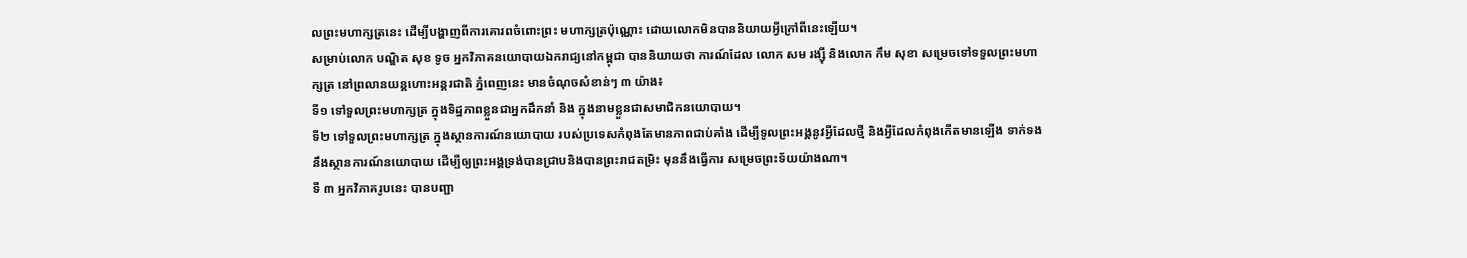លព្រះមហាក្សត្រនេះ ដើម្បីបង្ហាញពីការគោរពចំពោះព្រះ មហាក្សត្រប៉ុណ្ណោះ ដោយលោកមិនបាននិយាយអ្វីក្រៅពីនេះឡើយ។
សម្រាប់លោក បណ្ឌិត សុខ ទូច អ្នកវិភាគនយោបាយឯករាជ្យនៅកម្ពុជា បាននិយាយថា ការណ៍ដែល លោក សម រង្ស៊ី និងលោក កឹម សុខា សម្រេចទៅទទួលព្រះមហាក្សត្រ នៅព្រលានយន្តហោះអន្តរជាតិ ភ្នំពេញនេះ មានចំណុចសំខាន់ៗ ៣ យ៉ាង៖
ទី១ ទៅទួលព្រះមហាក្សត្រ ក្នុងទិដ្ឋភាពខ្លួនជាអ្នកដឹកនាំ និង ក្នុងនាមខ្លួនជាសមាជិកនយោបាយ។
ទី២ ទៅទួលព្រះមហាក្សត្រ ក្នុងស្ថានការណ៍នយោបាយ របស់ប្រទេសកំពុងតែមានភាពជាប់គាំង ដើម្បីទូលព្រះអង្គនូវអ្វីដែលថ្មី និងអ្វីដែលកំពុងកើតមានឡើង ទាក់ទងនឹងស្ថានការណ៍នយោបាយ ដើម្បីឲ្យព្រះអង្គទ្រង់បានជ្រាបនិងបានព្រះរាជតម្រិះ មុននឹងធ្វើការ សម្រេចព្រះទ័យយ៉ាងណា។
ទី ៣ អ្នកវិភាគរូបនេះ បានបញ្ជា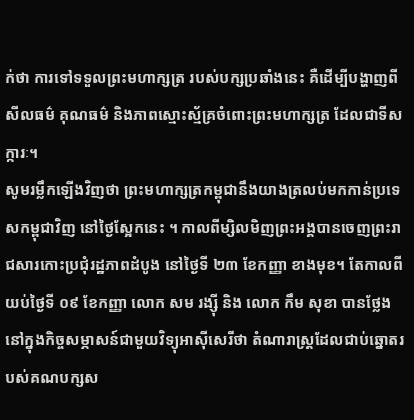ក់ថា ការទៅទទួលព្រះមហាក្សត្រ របស់បក្សប្រឆាំងនេះ គឺដើម្បីបង្ហាញពីសីលធម៌ គុណធម៌ និងភាពស្មោះស្ម័គ្រចំពោះព្រះមហាក្សត្រ ដែលជាទីសក្ការៈ។
សូមរម្លឹកឡើងវិញថា ព្រះមហាក្សត្រកម្ពុជានឹងយាងត្រលប់មកកាន់ប្រទេសកម្ពុជាវិញ នៅថ្ងៃស្អែកនេះ ។ កាលពីម្សិលមិញព្រះអង្គបានចេញព្រះរាជសារកោះប្រជុំរដ្ឋភាពដំបូង នៅថ្ងៃទី ២៣ ខែកញ្ញា ខាងមុខ។ តែកាលពីយប់ថ្ងៃទី ០៩ ខែកញ្ញា លោក សម រង្ស៊ី និង លោក កឹម សុខា បានថ្លែងនៅក្នុងកិច្ចសម្ភាសន៍ជាមួយវិទ្យុអាស៊ីសេរីថា តំណារាស្រ្តដែលជាប់ឆ្នោតរបស់គណបក្សស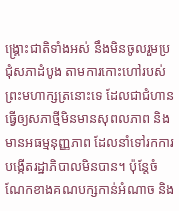ង្គ្រោះជាតិទាំងអស់ នឹងមិនចូលរួមប្រជុំសភាដំបូង តាមការកោះហៅរបស់ព្រះមហាក្សត្រនោះទេ ដែលជាជំហានធ្វើឲ្យសភាថ្មីមិនមានសុពលភាព និងមានអធម្មនុញ្ញភាព ដែលនាំទៅរកការបង្កើតរដ្ឋាភិបាលមិនបាន។ ប៉ុន្តែចំណែកខាងគណបក្សកាន់អំណាច និង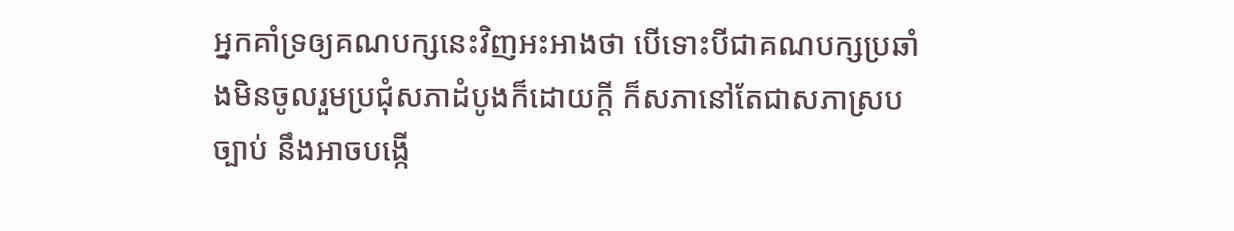អ្នកគាំទ្រឲ្យគណបក្សនេះវិញអះអាងថា បើទោះបីជាគណបក្សប្រឆាំងមិនចូលរួមប្រជុំសភាដំបូងក៏ដោយក្តី ក៏សភានៅតែជាសភាស្របច្បាប់ នឹងអាចបង្កើ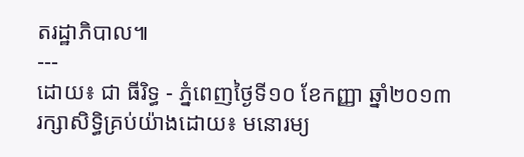តរដ្ឋាភិបាល៕
---
ដោយ៖ ជា ធីរិទ្ធ - ភ្នំពេញថ្ងៃទី១០ ខែកញ្ញា ឆ្នាំ២០១៣
រក្សាសិទ្ធិគ្រប់យ៉ាងដោយ៖ មនោរម្យ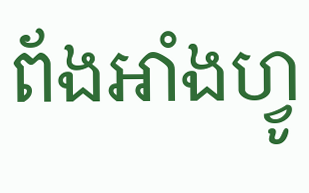ព័ងអាំងហ្វូ